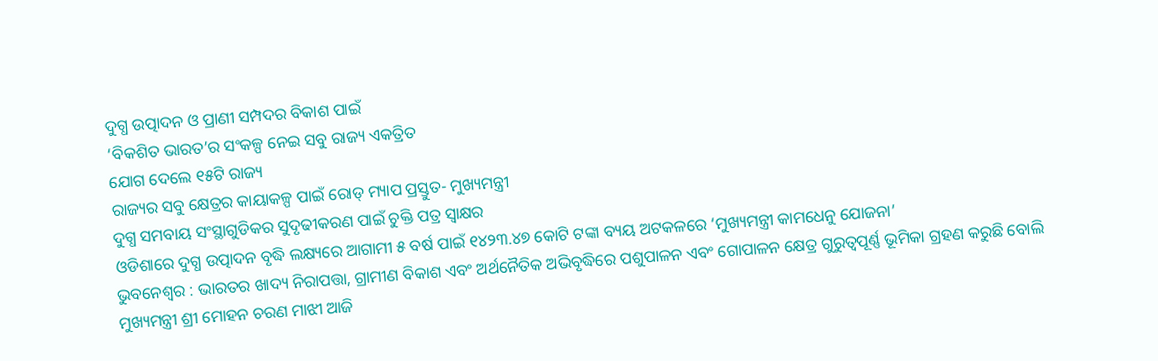ଦୁଗ୍ଧ ଉତ୍ପାଦନ ଓ ପ୍ରାଣୀ ସମ୍ପଦର ବିକାଶ ପାଇଁ
‘ବିକଶିତ ଭାରତ’ର ସଂକଳ୍ପ ନେଇ ସବୁ ରାଜ୍ୟ ଏକତ୍ରିତ
ଯୋଗ ଦେଲେ ୧୫ଟି ରାଜ୍ୟ
ରାଜ୍ୟର ସବୁ କ୍ଷେତ୍ରର କାୟାକଳ୍ପ ପାଇଁ ରୋଡ୍ ମ୍ୟାପ ପ୍ରସ୍ତୁତ- ମୁଖ୍ୟମନ୍ତ୍ରୀ
ଦୁଗ୍ଧ ସମବାୟ ସଂସ୍ଥାଗୁଡିକର ସୁଦୃଢୀକରଣ ପାଇଁ ଚୁକ୍ତି ପତ୍ର ସ୍ୱାକ୍ଷର
ଓଡିଶାରେ ଦୁଗ୍ଧ ଉତ୍ପାଦନ ବୃଦ୍ଧି ଲକ୍ଷ୍ୟରେ ଆଗାମୀ ୫ ବର୍ଷ ପାଇଁ ୧୪୨୩.୪୭ କୋଟି ଟଙ୍କା ବ୍ୟୟ ଅଟକଳରେ ‘ମୁଖ୍ୟମନ୍ତ୍ରୀ କାମଧେନୁ ଯୋଜନା’
ଭୁବନେଶ୍ୱର : ଭାରତର ଖାଦ୍ୟ ନିରାପତ୍ତା, ଗ୍ରାମୀଣ ବିକାଶ ଏବଂ ଅର୍ଥନୈତିକ ଅଭିବୃଦ୍ଧିରେ ପଶୁପାଳନ ଏବଂ ଗୋପାଳନ କ୍ଷେତ୍ର ଗୁରୁତ୍ୱପୂର୍ଣ୍ଣ ଭୂମିକା ଗ୍ରହଣ କରୁଛି ବୋଲି ମୁଖ୍ୟମନ୍ତ୍ରୀ ଶ୍ରୀ ମୋହନ ଚରଣ ମାଝୀ ଆଜି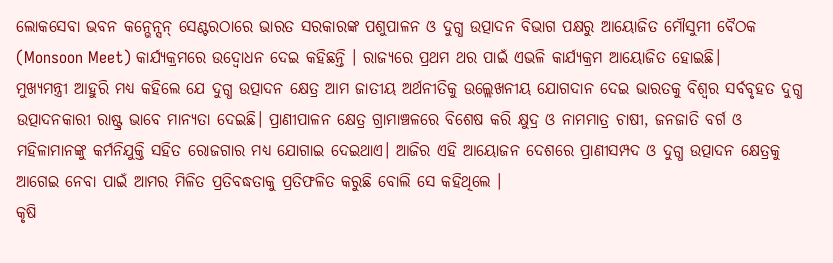ଲୋକସେବା ଭବନ କନ୍ଭେନ୍ସନ୍ ସେଣ୍ଟରଠାରେ ଭାରତ ସରକାରଙ୍କ ପଶୁପାଳନ ଓ ଦୁଗ୍ଧ ଉତ୍ପାଦନ ବିଭାଗ ପକ୍ଷରୁ ଆୟୋଜିତ ମୌସୁମୀ ବୈଠକ (Monsoon Meet) କାର୍ଯ୍ୟକ୍ରମରେ ଉଦ୍ବୋଧନ ଦେଇ କହିଛନ୍ତି । ରାଜ୍ୟରେ ପ୍ରଥମ ଥର ପାଇଁ ଏଭଳି କାର୍ଯ୍ୟକ୍ରମ ଆୟୋଜିତ ହୋଇଛି।
ମୁଖ୍ୟମନ୍ତ୍ରୀ ଆହୁରି ମଧ୍ୟ କହିଲେ ଯେ ଦୁଗ୍ଧ ଉତ୍ପାଦନ କ୍ଷେତ୍ର ଆମ ଜାତୀୟ ଅର୍ଥନୀତିକୁ ଉଲ୍ଲେଖନୀୟ ଯୋଗଦାନ ଦେଇ ଭାରତକୁ ବିଶ୍ୱର ସର୍ବବୃହତ ଦୁଗ୍ଧ ଉତ୍ପାଦନକାରୀ ରାଷ୍ଟ୍ର ଭାବେ ମାନ୍ୟତା ଦେଇଛି। ପ୍ରାଣୀପାଳନ କ୍ଷେତ୍ର ଗ୍ରାମାଞ୍ଚଳରେ ବିଶେଷ କରି କ୍ଷୁଦ୍ର ଓ ନାମମାତ୍ର ଚାଷୀ, ଜନଜାତି ବର୍ଗ ଓ ମହିଳାମାନଙ୍କୁ କର୍ମନିଯୁକ୍ତି ସହିତ ରୋଜଗାର ମଧ୍ୟ ଯୋଗାଇ ଦେଇଥାଏ। ଆଜିର ଏହି ଆୟୋଜନ ଦେଶରେ ପ୍ରାଣୀସମ୍ପଦ ଓ ଦୁଗ୍ଧ ଉତ୍ପାଦନ କ୍ଷେତ୍ରକୁ ଆଗେଇ ନେବା ପାଇଁ ଆମର ମିଳିତ ପ୍ରତିବଦ୍ଧତାକୁ ପ୍ରତିଫଳିତ କରୁଛି ବୋଲି ସେ କହିଥିଲେ ।
କୃଷି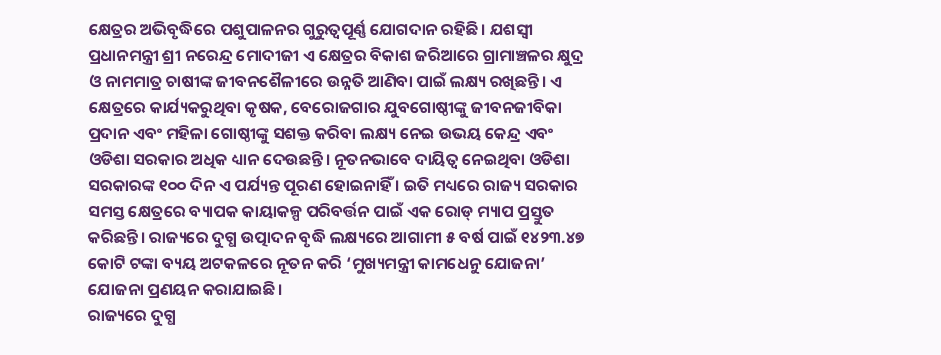କ୍ଷେତ୍ରର ଅଭିବୃଦ୍ଧିରେ ପଶୁପାଳନର ଗୁରୁତ୍ୱପୂର୍ଣ୍ଣ ଯୋଗଦାନ ରହିଛି। ଯଶସ୍ୱୀ ପ୍ରଧାନମନ୍ତ୍ରୀ ଶ୍ରୀ ନରେନ୍ଦ୍ର ମୋଦୀଜୀ ଏ କ୍ଷେତ୍ରର ବିକାଶ ଜରିଆରେ ଗ୍ରାମାଞ୍ଚଳର କ୍ଷୁଦ୍ର ଓ ନାମମାତ୍ର ଚାଷୀଙ୍କ ଜୀବନଶୈଳୀରେ ଉନ୍ନତି ଆଣିବା ପାଇଁ ଲକ୍ଷ୍ୟ ରଖିଛନ୍ତି। ଏ କ୍ଷେତ୍ରରେ କାର୍ଯ୍ୟକରୁଥିବା କୃଷକ, ବେରୋଜଗାର ଯୁବଗୋଷ୍ଠୀଙ୍କୁ ଜୀବନଜୀବିକା ପ୍ରଦାନ ଏବଂ ମହିଳା ଗୋଷ୍ଠୀଙ୍କୁ ସଶକ୍ତ କରିବା ଲକ୍ଷ୍ୟ ନେଇ ଉଭୟ କେନ୍ଦ୍ର ଏବଂ ଓଡିଶା ସରକାର ଅଧିକ ଧ୍ୟାନ ଦେଉଛନ୍ତି। ନୂତନଭାବେ ଦାୟିତ୍ୱ ନେଇଥିବା ଓଡିଶା ସରକାରଙ୍କ ୧୦୦ ଦିନ ଏ ପର୍ଯ୍ୟନ୍ତ ପୂରଣ ହୋଇନାହିଁ । ଇତି ମଧ୍ୟରେ ରାଜ୍ୟ ସରକାର ସମସ୍ତ କ୍ଷେତ୍ରରେ ବ୍ୟାପକ କାୟାକଳ୍ପ ପରିବର୍ତ୍ତନ ପାଇଁ ଏକ ରୋଡ୍ ମ୍ୟାପ ପ୍ରସ୍ତୁତ କରିଛନ୍ତି। ରାଜ୍ୟରେ ଦୁଗ୍ଧ ଉତ୍ପାଦନ ବୃଦ୍ଧି ଲକ୍ଷ୍ୟରେ ଆଗାମୀ ୫ ବର୍ଷ ପାଇଁ ୧୪୨୩.୪୭ କୋଟି ଟଙ୍କା ବ୍ୟୟ ଅଟକଳରେ ନୂତନ କରି ‘ମୁଖ୍ୟମନ୍ତ୍ରୀ କାମଧେନୁ ଯୋଜନା’ ଯୋଜନା ପ୍ରଣୟନ କରାଯାଇଛି।
ରାଜ୍ୟରେ ଦୁଗ୍ଧ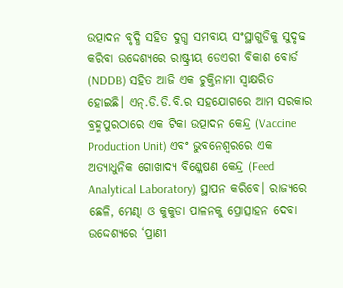ଉତ୍ପାଦନ ବୃଦ୍ଧି ସହିତ ଦୁଗ୍ଧ ସମବାୟ ସଂସ୍ଥାଗୁଡିକୁ ସୁଦୃଢ କରିବା ଉଦ୍ଦେଶ୍ୟରେ ରାଷ୍ଟ୍ରୀୟ ଡେଏରୀ ବିକାଶ ବୋର୍ଡ (NDDB) ସହିତ ଆଜି ଏକ ଚୁକ୍ତିନାମା ସ୍ୱାକ୍ଷରିତ ହୋଇଛି। ଏନ୍.ଡି.ଡି.ବି.ର ସହଯୋଗରେ ଆମ ସରକାର ବ୍ରହ୍ମପୁରଠାରେ ଏକ ଟିକା ଉତ୍ପାଦନ କେନ୍ଦ୍ର (Vaccine Production Unit) ଏବଂ ଭୁବନେଶ୍ୱରରେ ଏକ ଅତ୍ୟାଧୁନିକ ଗୋଖାଦ୍ୟ ବିଶ୍ଳେଷଣ କେନ୍ଦ୍ର (Feed Analytical Laboratory) ସ୍ଥାପନ କରିବେ। ରାଜ୍ୟରେ ଛେଳି, ମେଣ୍ଢା ଓ କୁକୁଡା ପାଳନକୁ ପ୍ରୋତ୍ସାହନ ଦେବା ଉଦ୍ଦେଶ୍ୟରେ ‘ପ୍ରାଣୀ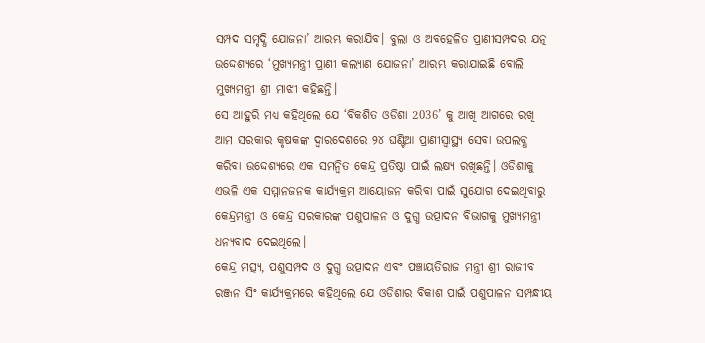ସମ୍ପଦ ସମୃଦ୍ଧି ଯୋଜନା’ ଆରମ୍ଭ କରାଯିବ। ବୁଲା ଓ ଅବହେଳିତ ପ୍ରାଣୀସମ୍ପଦର ଯତ୍ନ ଉଦ୍ଦେଶ୍ୟରେ ‘ମୁଖ୍ୟମନ୍ତ୍ରୀ ପ୍ରାଣୀ କଲ୍ୟାଣ ଯୋଜନା’ ଆରମ୍ଭ କରାଯାଇଛି ବୋଲି ମୁଖ୍ୟମନ୍ତ୍ରୀ ଶ୍ରୀ ମାଝୀ କହିଛନ୍ତି।
ସେ ଆହୁରି ମଧ୍ୟ କହିଥିଲେ ଯେ ‘ବିକଶିତ ଓଡିଶା 2036’ କୁ ଆଖି ଆଗରେ ରଖି ଆମ ସରକାର କୃଷକଙ୍କ ଦ୍ୱାରଦେଶରେ ୨୪ ଘଣ୍ଟିଆ ପ୍ରାଣୀସ୍ୱାସ୍ଥ୍ୟ ସେବା ଉପଲବ୍ଧ କରିବା ଉଦ୍ଦେଶ୍ୟରେ ଏକ ସମନ୍ୱିତ କେନ୍ଦ୍ର ପ୍ରତିଷ୍ଠା ପାଇଁ ଲକ୍ଷ୍ୟ ରଖିଛନ୍ତି। ଓଡିଶାକୁ ଏଭଳି ଏକ ସମ୍ମାନଜନକ କାର୍ଯ୍ୟକ୍ରମ ଆୟୋଜନ କରିବା ପାଇଁ ସୁଯୋଗ ଦେଇଥିବାରୁ କେନ୍ଦ୍ରମନ୍ତ୍ରୀ ଓ କେନ୍ଦ୍ର ସରକାରଙ୍କ ପଶୁପାଳନ ଓ ଦୁଗ୍ଧ ଉତ୍ପାଦନ ବିଭାଗକୁ ମୁଖ୍ୟମନ୍ତ୍ରୀ ଧନ୍ୟବାଦ ଦେଇଥିଲେ।
କେନ୍ଦ୍ର ମତ୍ସ୍ୟ, ପଶୁସମ୍ପଦ ଓ ଦୁଗ୍ଧ ଉତ୍ପାଦନ ଏବଂ ପଞ୍ଚାୟତିରାଜ ମନ୍ତ୍ରୀ ଶ୍ରୀ ରାଜୀବ ରଞ୍ଜନ ସିଂ କାର୍ଯ୍ୟକ୍ରମରେ କହିଥିଲେ ଯେ ଓଡିଶାର ବିକାଶ ପାଇଁ ପଶୁପାଳନ ସମ୍ପନ୍ଧୀୟ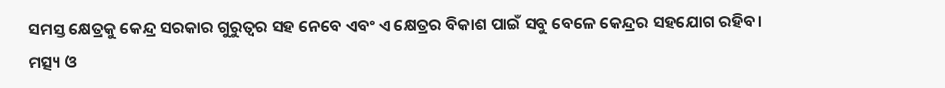ସମସ୍ତ କ୍ଷେତ୍ରକୁ କେନ୍ଦ୍ର ସରକାର ଗୁରୁତ୍ୱର ସହ ନେବେ ଏବଂ ଏ କ୍ଷେତ୍ରର ବିକାଶ ପାଇଁ ସବୁ ବେଳେ କେନ୍ଦ୍ରର ସହଯୋଗ ରହିବ।
ମତ୍ସ୍ୟ ଓ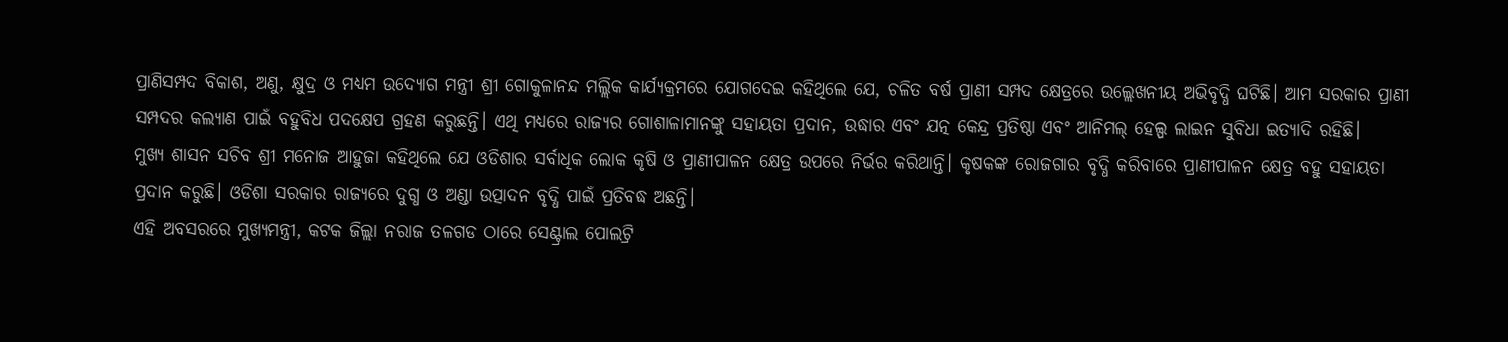ପ୍ରାଣିସମ୍ପଦ ବିକାଶ, ଅଣୁ, କ୍ଷୁଦ୍ର ଓ ମଧ୍ୟମ ଉଦ୍ୟୋଗ ମନ୍ତ୍ରୀ ଶ୍ରୀ ଗୋକୁଳାନନ୍ଦ ମଲ୍ଲିକ କାର୍ଯ୍ୟକ୍ରମରେ ଯୋଗଦେଇ କହିଥିଲେ ଯେ, ଚଳିତ ବର୍ଷ ପ୍ରାଣୀ ସମ୍ପଦ କ୍ଷେତ୍ରରେ ଉଲ୍ଲେଖନୀୟ ଅଭିବୃଦ୍ଧି ଘଟିଛି। ଆମ ସରକାର ପ୍ରାଣୀ ସମ୍ପଦର କଲ୍ୟାଣ ପାଇଁ ବହୁବିଧ ପଦକ୍ଷେପ ଗ୍ରହଣ କରୁଛନ୍ତି। ଏଥି ମଧ୍ୟରେ ରାଜ୍ୟର ଗୋଶାଳାମାନଙ୍କୁ ସହାୟତା ପ୍ରଦାନ, ଉଦ୍ଧାର ଏବଂ ଯତ୍ନ କେନ୍ଦ୍ର ପ୍ରତିଷ୍ଠା ଏବଂ ଆନିମଲ୍ ହେଲ୍ପ ଲାଇନ ସୁବିଧା ଇତ୍ୟାଦି ରହିଛି।
ମୁଖ୍ୟ ଶାସନ ସଚିବ ଶ୍ରୀ ମନୋଜ ଆହୁଜା କହିଥିଲେ ଯେ ଓଡିଶାର ସର୍ବାଧିକ ଲୋକ କୃଷି ଓ ପ୍ରାଣୀପାଳନ କ୍ଷେତ୍ର ଉପରେ ନିର୍ଭର କରିଥାନ୍ତି। କୃଷକଙ୍କ ରୋଜଗାର ବୃଦ୍ଧି କରିବାରେ ପ୍ରାଣୀପାଳନ କ୍ଷେତ୍ର ବହୁ ସହାୟତା ପ୍ରଦାନ କରୁଛି। ଓଡିଶା ସରକାର ରାଜ୍ୟରେ ଦୁଗ୍ଧ ଓ ଅଣ୍ଡା ଉତ୍ପାଦନ ବୃଦ୍ଧି ପାଇଁ ପ୍ରତିବଦ୍ଧ ଅଛନ୍ତି।
ଏହି ଅବସରରେ ମୁଖ୍ୟମନ୍ତ୍ରୀ, କଟକ ଜିଲ୍ଲା ନରାଜ ତଳଗଡ ଠାରେ ସେଣ୍ଟ୍ରାଲ ପୋଲଟ୍ରି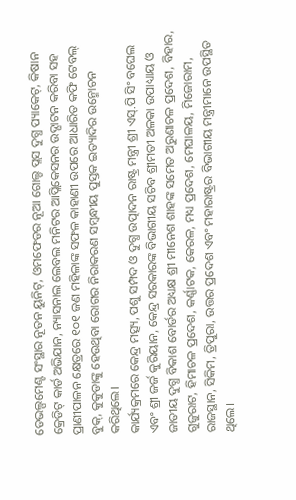ଡେଭଲ୍ପମେଣ୍ଟ ସଂସ୍ଥାର ନୂତନ ୟୁନିଟ୍, ଓମଫେଡର ନୂଆ ଗୋଲ୍ଡ ପ୍ଲସ ଦୁଗ୍ଧ ପ୍ୟାକେଟ୍, କିଷାନ କ୍ରେଡିଟ୍ କାର୍ଡ ଅଭିଯାନ, ନ୍ୟାସନାଲ ଲେବଲ ମନିଟର ଆପ୍ଲିକେସନର ଉଦ୍ଘାଟନ କରିବା ସହ ପ୍ରାଣୀପାଳନ କ୍ଷେତ୍ରରେ ୧୦୧ ଜଣ ମହିଳାଙ୍କ ସଫଳ କାହାଣୀ ଉପରେ ଆଧାରିତ କଫି ଟେବଲ୍ ବୁକ୍, କୁକୁଡାଙ୍କୁ ହେଉଥିବା ରୋଗର ନିରାକରଣ ସମ୍ବନ୍ଧୀୟ ପୁସ୍ତକ ଇତ୍ୟାଦିର ଉନ୍ମୋଚନ କରିଥିଲେ।
କାର୍ଯ୍ୟକ୍ରମରେ କେନ୍ଦ୍ର ମତ୍ସ୍ୟ, ପଶୁ ସମ୍ପଦ ଓ ଦୁଗ୍ଧ ଉତ୍ପାଦନ ରାଷ୍ଟ୍ର ମନ୍ତ୍ରୀ ଶ୍ରୀ ଏସ୍.ପି ସିଂ ବଘେଲ ଏବଂ ଶ୍ରୀ ଜର୍ଜ କୁରିୟାନ, କେନ୍ଦ୍ର ସରକାରଙ୍କ ବିଭାଗୀୟ ସଚିବ ଶ୍ରୀମତୀ ଅଳକା ଉପାଧ୍ୟାୟ ଓ ଜାତୀୟ ଦୁଗ୍ଧ ବିକାଶ ବୋର୍ଡର ଅଧ୍ୟକ୍ଷ ଶ୍ରୀ ମୀନେଶ ଶାହଙ୍କ ସମେତ ଅରୁଣାଚଳ ପ୍ରଦେଶ, ବିହାର, ଗୁଜୁରାଟ, ହିମାଚଳ ପ୍ରଦେଶ, କର୍ଣ୍ଣାଟକ, କେରଳ, ମଧ୍ୟ ପ୍ରଦେଶ, ମେଘାଳୟ, ମିଜୋରାମ, ରାଜସ୍ଥାନ, ସିକିମ, ତ୍ରିପୁରା, ଉତ୍ତର ପ୍ରଦେଶ ଏବଂ ମହାରାଷ୍ଟ୍ରର ବିଭାଗୀୟ ମନ୍ତ୍ରୀମାନେ ଉପସ୍ଥିତ ଥିଲେ।